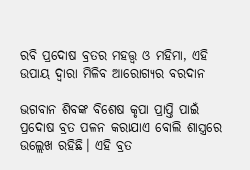ରବି ପ୍ରଦୋଷ ବ୍ରତର ମହତ୍ତ୍ବ ଓ ମହିମା, ଏହି ଉପାୟ ଦ୍ବାରା ମିଳିବ ଆରୋଗ୍ୟର ବରଦାନ

ଭଗବାନ ଶିବଙ୍କ ବିଶେଷ କୃପା ପ୍ରାପ୍ତି ପାଇଁ ପ୍ରଦୋଷ ବ୍ରତ ପଳନ କରାଯାଏ ବୋଲି ଶାସ୍ତ୍ରରେ ଉଲ୍ଲେଖ ରହିଛି। ଏହି ବ୍ରତ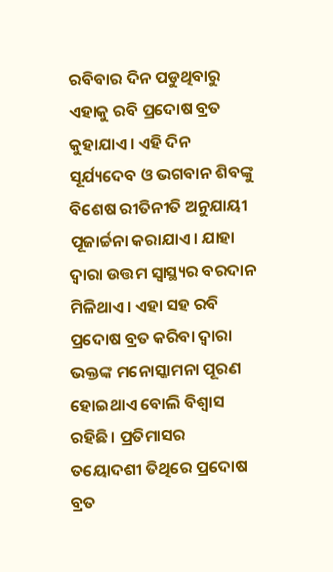ରବିବାର ଦିନ ପଡୁଥିବାରୁ ଏହାକୁ ରବି ପ୍ରଦୋଷ ବ୍ରତ କୁହାଯାଏ। ଏହି ଦିନ ସୂର୍ଯ୍ୟଦେବ ଓ ଭଗବାନ ଶିବଙ୍କୁ ବିଶେଷ ରୀତିନୀତି ଅନୁଯାୟୀ ପୂଜାର୍ଚ୍ଚନା କରାଯାଏ। ଯାହା ଦ୍ବାରା ଉତ୍ତମ ସ୍ବାସ୍ଥ୍ୟର ବରଦାନ ମିଳିଥାଏ। ଏହା ସହ ରବି ପ୍ରଦୋଷ ବ୍ରତ କରିବା ଦ୍ବାରା ଭକ୍ତଙ୍କ ମନୋସ୍କାମନା ପୂରଣ ହୋଇଥାଏ ବୋଲି ବିଶ୍ବାସ ରହିଛି। ପ୍ରତିମାସର ତୟୋଦଶୀ ତିଥିରେ ପ୍ରଦୋଷ ବ୍ରତ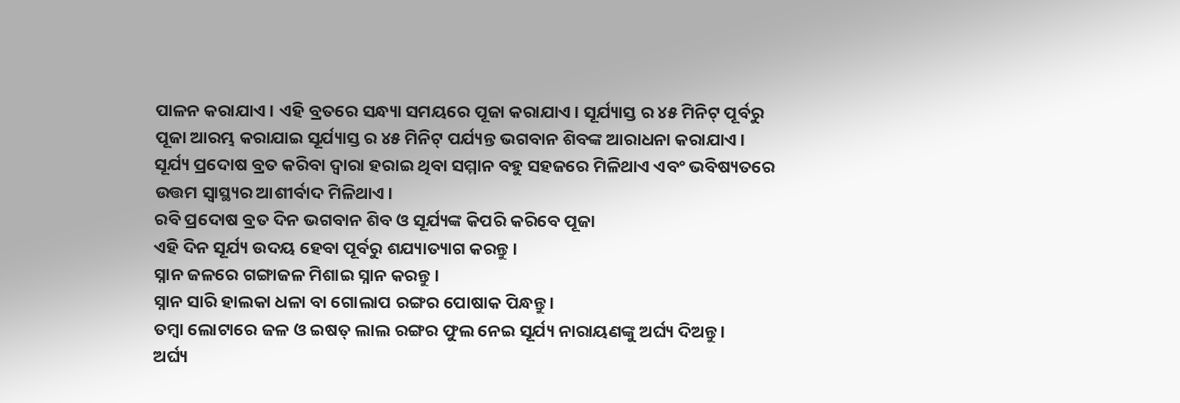ପାଳନ କରାଯାଏ। ଏହି ବ୍ରତରେ ସନ୍ଧ୍ୟା ସମୟରେ ପୂଜା କରାଯାଏ। ସୂର୍ଯ୍ୟାସ୍ତ ର ୪୫ ମିନିଟ୍ ପୂର୍ବରୁ ପୂଜା ଆରମ୍ଭ କରାଯାଇ ସୂର୍ଯ୍ୟାସ୍ତ ର ୪୫ ମିନିଟ୍ ପର୍ଯ୍ୟନ୍ତ ଭଗବାନ ଶିବଙ୍କ ଆରାଧନା କରାଯାଏ। ସୂର୍ଯ୍ୟ ପ୍ରଦୋଷ ବ୍ରତ କରିବା ଦ୍ବାରା ହରାଇ ଥିବା ସମ୍ମାନ ବହୁ ସହଜରେ ମିଳିଥାଏ ଏବଂ ଭବିଷ୍ୟତରେ ଉତ୍ତମ ସ୍ବାସ୍ଥ୍ୟର ଆଶୀର୍ବାଦ ମିଳିଥାଏ।
ରବି ପ୍ରଦୋଷ ବ୍ରତ ଦିନ ଭଗବାନ ଶିବ ଓ ସୂର୍ଯ୍ୟଙ୍କ କିପରି କରିବେ ପୂଜା
ଏହି ଦିନ ସୂର୍ଯ୍ୟ ଉଦୟ ହେବା ପୂର୍ବରୁ ଶଯ୍ୟାତ୍ୟାଗ କରନ୍ତୁ ।
ସ୍ନାନ ଜଳରେ ଗଙ୍ଗାଜଳ ମିଶାଇ ସ୍ନାନ କରନ୍ତୁ।
ସ୍ନାନ ସାରି ହାଲକା ଧଳା ବା ଗୋଲାପ ରଙ୍ଗର ପୋଷାକ ପିନ୍ଧନ୍ତୁ ।
ତମ୍ବା ଲୋଟାରେ ଜଳ ଓ ଇଷତ୍ ଲାଲ ରଙ୍ଗର ଫୁଲ ନେଇ ସୂର୍ଯ୍ୟ ନାରାୟଣଙ୍କୁ ଅର୍ଘ୍ୟ ଦିଅନ୍ତୁ ।
ଅର୍ଘ୍ୟ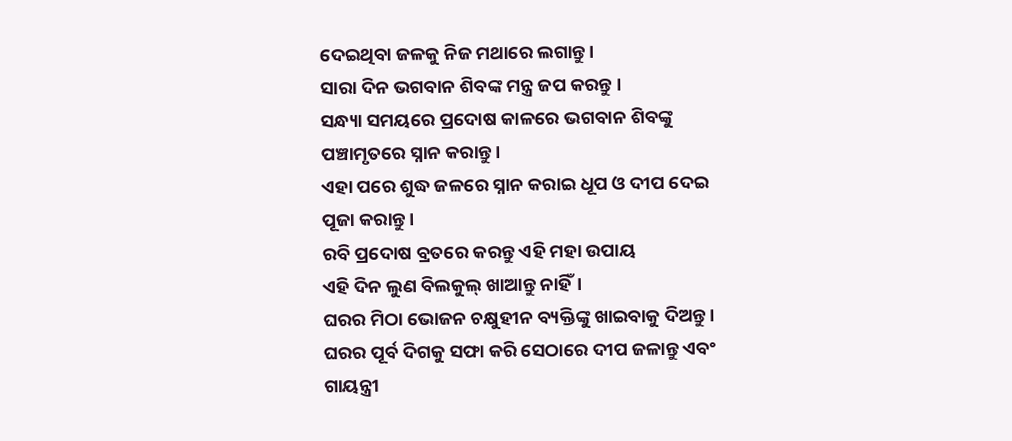ଦେଇଥିବା ଜଳକୁ ନିଜ ମଥାରେ ଲଗାନ୍ତୁ।
ସାରା ଦିନ ଭଗବାନ ଶିବଙ୍କ ମନ୍ତ୍ର ଜପ କରନ୍ତୁ ।
ସନ୍ଧ୍ୟା ସମୟରେ ପ୍ରଦୋଷ କାଳରେ ଭଗବାନ ଶିବଙ୍କୁ ପଞ୍ଚାମୃତରେ ସ୍ନାନ କରାନ୍ତୁ ।
ଏହା ପରେ ଶୁଦ୍ଧ ଜଳରେ ସ୍ନାନ କରାଇ ଧୂପ ଓ ଦୀପ ଦେଇ ପୂଜା କରାନ୍ତୁ ।
ରବି ପ୍ରଦୋଷ ବ୍ରତରେ କରନ୍ତୁ ଏହି ମହା ଉପାୟ
ଏହି ଦିନ ଲୁଣ ବିଲକୁଲ୍ ଖାଆନ୍ତୁ ନାହିଁ।
ଘରର ମିଠା ଭୋଜନ ଚକ୍ଷୁହୀନ ବ୍ୟକ୍ତିଙ୍କୁ ଖାଇବାକୁ ଦିଅନ୍ତୁ।
ଘରର ପୂର୍ବ ଦିଗକୁ ସଫା କରି ସେଠାରେ ଦୀପ ଜଳାନ୍ତୁ ଏବଂ ଗାୟନ୍ତ୍ରୀ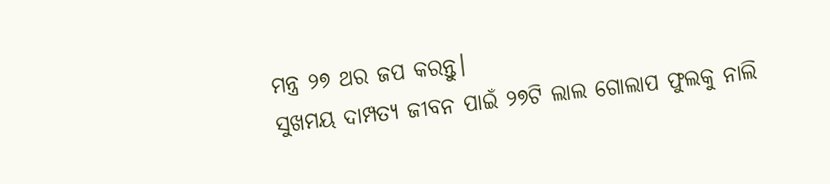ମନ୍ତ୍ର ୨୭ ଥର ଜପ କରନ୍ତୁ।
ସୁଖମୟ ଦାମ୍ପତ୍ୟ ଜୀବନ ପାଇଁ ୨୭ଟି ଲାଲ ଗୋଲାପ ଫୁଲକୁ ନାଲି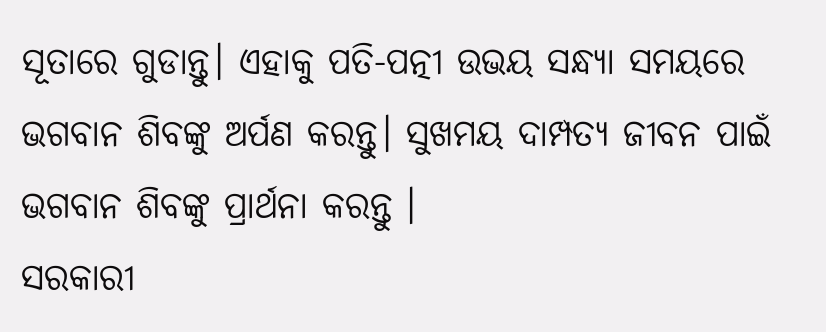ସୂତାରେ ଗୁଡାନ୍ତୁ। ଏହାକୁ ପତି-ପତ୍ନୀ ଉଭୟ ସନ୍ଧ୍ୟା ସମୟରେ ଭଗବାନ ଶିବଙ୍କୁ ଅର୍ପଣ କରନ୍ତୁ। ସୁଖମୟ ଦାମ୍ପତ୍ୟ ଜୀବନ ପାଇଁ ଭଗବାନ ଶିବଙ୍କୁ ପ୍ରାର୍ଥନା କରନ୍ତୁ ।
ସରକାରୀ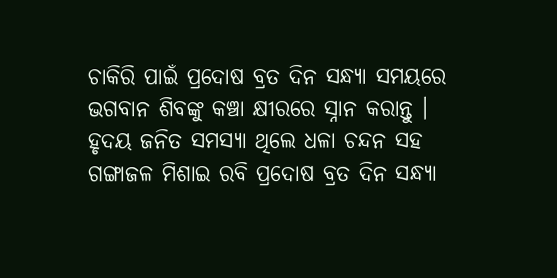ଚାକିରି ପାଇଁ ପ୍ରଦୋଷ ବ୍ରତ ଦିନ ସନ୍ଧ୍ୟା ସମୟରେ ଭଗବାନ ଶିବଙ୍କୁ କଞ୍ଚା କ୍ଷୀରରେ ସ୍ନାନ କରାନ୍ତୁ ।
ହୃଦୟ ଜନିତ ସମସ୍ୟା ଥିଲେ ଧଳା ଚନ୍ଦନ ସହ ଗଙ୍ଗାଜଳ ମିଶାଇ ରବି ପ୍ରଦୋଷ ବ୍ରତ ଦିନ ସନ୍ଧ୍ୟା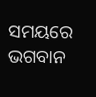ସମୟରେ ଭଗବାନ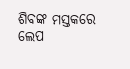ଶିବଙ୍କ ମସ୍ତକରେ ଲେପ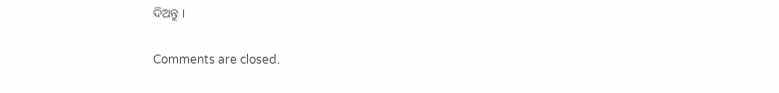ଦିଅନ୍ତୁ ।

Comments are closed.